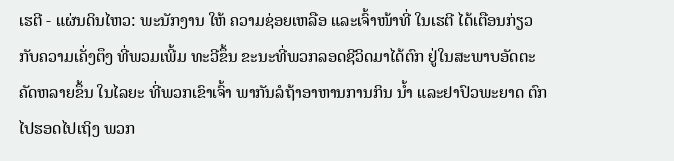ເຮຕີ - ແຜ່ນດິນໄຫວ: ພະນັກງານ ໃຫ້ ຄວາມຊ່ອຍເຫລືອ ແລະເຈົ້າໜ້າທີ່ ໃນເຮຕີ ໄດ້ເຕືອນກ່ຽວກັບຄວາມເຄັ່ງຕຶງ ທີ່ພວມເພີ້ມ ທະວີຂຶ້ນ ຂະນະທີ່ພວກລອດຊີວິດມາໄດ້ຕົກ ຢູ່ໃນສະພາບອັດຕະຄັດຫລາຍຂຶ້ນ ໃນໄລຍະ ທີ່ພວກເຂົາເຈົ້າ ພາກັນລໍຖ້າອາຫານການກິນ ນ້ຳ ແລະຢາປົວພະຍາດ ຕົກໄປຮອດໄປເຖິງ ພວກ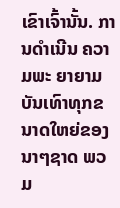ເຂົາເຈົ້ານັ້ນ. ການດຳເນີນ ຄວາມພະ ຍາຍາມບັນເທົາທຸກຂນາດໃຫຍ່ຂອງນາໆຊາດ ພວມ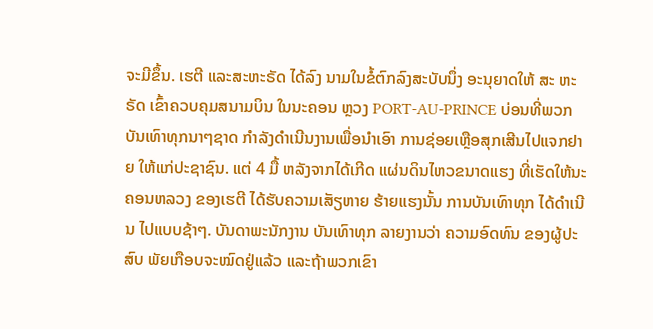ຈະມີຂຶ້ນ. ເຮຕີ ແລະສະຫະຣັດ ໄດ້ລົງ ນາມໃນຂໍ້ຕົກລົງສະບັບນຶ່ງ ອະນຸຍາດໃຫ້ ສະ ຫະຣັດ ເຂົ້າຄວບຄຸມສນາມບິນ ໃນນະຄອນ ຫຼວງ PORT-AU-PRINCE ບ່ອນທີ່ພວກ ບັນເທົາທຸກນາໆຊາດ ກຳລັງດຳເນີນງານເພື່ອນຳເອົາ ການຊ່ອຍເຫຼືອສຸກເສີນໄປແຈກຢາຍ ໃຫ້ແກ່ປະຊາຊົນ. ແຕ່ 4 ມື້ ຫລັງຈາກໄດ້ເກີດ ແຜ່ນດິນໄຫວຂນາດແຮງ ທີ່ເຮັດໃຫ້ນະ ຄອນຫລວງ ຂອງເຮຕີ ໄດ້ຮັບຄວາມເສັຽຫາຍ ຮ້າຍແຮງນັ້ນ ການບັນເທົາທຸກ ໄດ້ດຳເນີນ ໄປແບບຊ້າໆ. ບັນດາພະນັກງານ ບັນເທົາທຸກ ລາຍງານວ່າ ຄວາມອົດທົນ ຂອງຜູ້ປະສົບ ພັຍເກືອບຈະໝົດຢູ່ແລ້ວ ແລະຖ້າພວກເຂົາ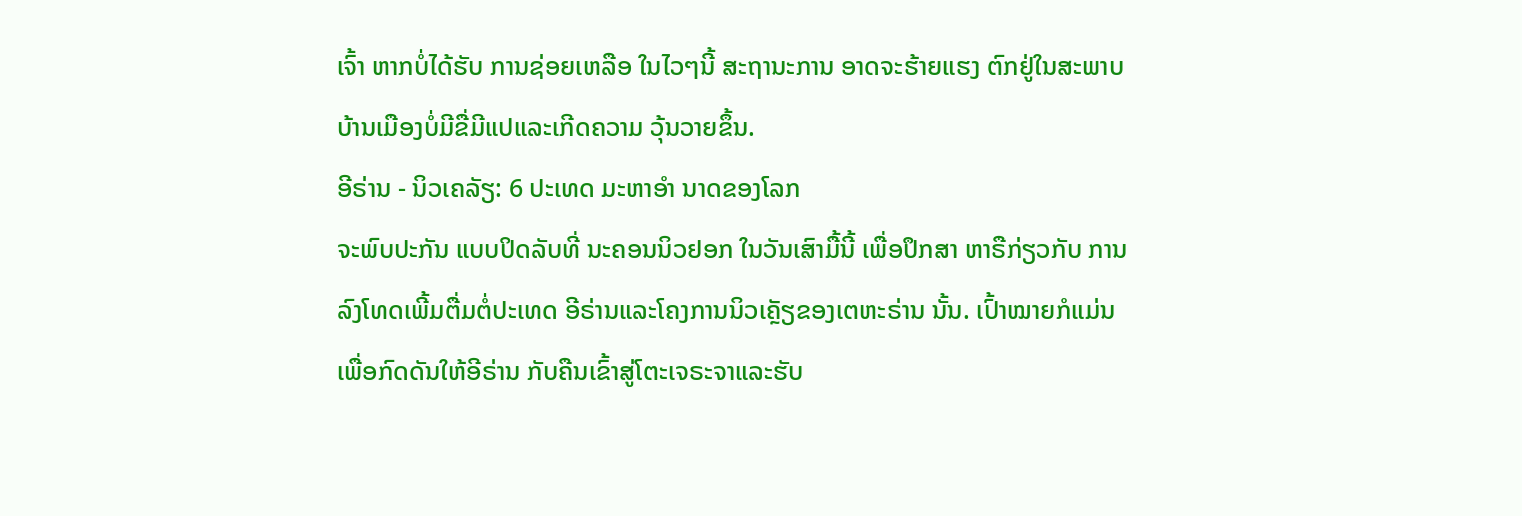ເຈົ້າ ຫາກບໍ່ໄດ້ຮັບ ການຊ່ອຍເຫລືອ ໃນໄວໆນີ້ ສະຖານະການ ອາດຈະຮ້າຍແຮງ ຕົກຢູ່ໃນສະພາບບ້ານເມືອງບໍ່ມີຂື່ມີແປແລະເກີດຄວາມ ວຸ້ນວາຍຂຶ້ນ.
ອີຣ່ານ - ນິວເຄລັຽ: 6 ປະເທດ ມະຫາອຳ ນາດຂອງໂລກ
ຈະພົບປະກັນ ແບບປິດລັບທີ່ ນະຄອນນິວຢອກ ໃນວັນເສົາມື້ນີ້ ເພື່ອປຶກສາ ຫາຣືກ່ຽວກັບ ການລົງໂທດເພີ້ມຕື່ມຕໍ່ປະເທດ ອີຣ່ານແລະໂຄງການນິວເຄຼັຽຂອງເຕຫະຣ່ານ ນັ້ນ. ເປົ້າໝາຍກໍແມ່ນ ເພື່ອກົດດັນໃຫ້ອີຣ່ານ ກັບຄືນເຂົ້າສູ່ໂຕະເຈຣະຈາແລະຮັບ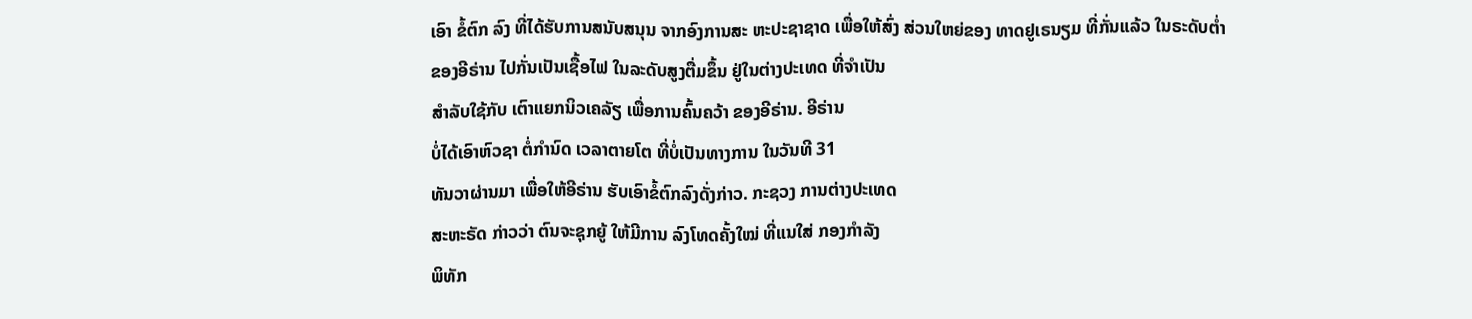ເອົາ ຂໍ້ຕົກ ລົງ ທີ່ໄດ້ຮັບການສນັບສນຸນ ຈາກອົງການສະ ຫະປະຊາຊາດ ເພື່ອໃຫ້ສົ່ງ ສ່ວນໃຫຍ່ຂອງ ທາດຢູເຣນຽມ ທີ່ກັ່ນແລ້ວ ໃນຣະດັບຕ່ຳ
ຂອງອີຣ່ານ ໄປກັ່ນເປັນເຊື້ອໄຟ ໃນລະດັບສູງຕື່ມຂຶ້ນ ຢູ່ໃນຕ່າງປະເທດ ທີ່ຈຳເປັນ
ສຳລັບໃຊ້ກັບ ເຕົາແຍກນິວເຄລັຽ ເພື່ອການຄົ້ນຄວ້າ ຂອງອີຣ່ານ. ອີຣ່ານ
ບໍ່ໄດ້ເອົາຫົວຊາ ຕໍ່ກຳນົດ ເວລາຕາຍໂຕ ທີ່ບໍ່ເປັນທາງການ ໃນວັນທີ 31
ທັນວາຜ່ານມາ ເພື່ອໃຫ້ອີຣ່ານ ຮັບເອົາຂໍ້ຕົກລົງດັ່ງກ່າວ. ກະຊວງ ການຕ່າງປະເທດ
ສະຫະຣັດ ກ່າວວ່າ ຕົນຈະຊຸກຍູ້ ໃຫ້ມີການ ລົງໂທດຄັ້ງໃໝ່ ທີ່ແນໃສ່ ກອງກຳລັງ
ພິທັກ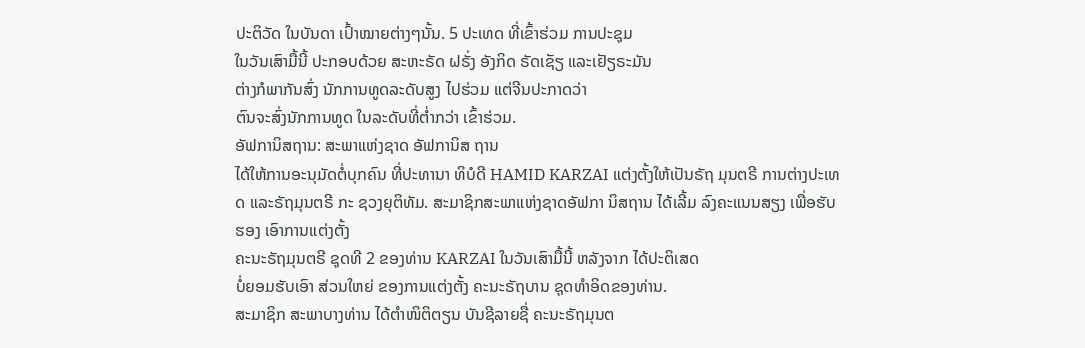ປະຕິວັດ ໃນບັນດາ ເປົ້າໝາຍຕ່າງໆນັ້ນ. 5 ປະເທດ ທີ່ເຂົ້າຮ່ວມ ການປະຊຸມ
ໃນວັນເສົາມື້ນີ້ ປະກອບດ້ວຍ ສະຫະຣັດ ຝຣັ່ງ ອັງກິດ ຣັດເຊັຽ ແລະເຢັຽຣະມັນ
ຕ່າງກໍພາກັນສົ່ງ ນັກການທູດລະດັບສູງ ໄປຮ່ວມ ແຕ່ຈີນປະກາດວ່າ
ຕົນຈະສົ່ງນັກການທູດ ໃນລະດັບທີ່ຕ່ຳກວ່າ ເຂົ້າຮ່ວມ.
ອັຟການິສຖານ: ສະພາແຫ່ງຊາດ ອັຟການິສ ຖານ
ໄດ້ໃຫ້ການອະນຸມັດຕໍ່ບຸກຄົນ ທີ່ປະທານາ ທິບໍດີ HAMID KARZAI ແຕ່ງຕັ້ງໃຫ້ເປັນຣັຖ ມຸນຕຣີ ການຕ່າງປະເທດ ແລະຣັຖມຸນຕຣີ ກະ ຊວງຍຸຕິທັມ. ສະມາຊິກສະພາແຫ່ງຊາດອັຟກາ ນິສຖານ ໄດ້ເລີ້ມ ລົງຄະແນນສຽງ ເພື່ອຮັບຮອງ ເອົາການແຕ່ງຕັ້ງ
ຄະນະຣັຖມຸນຕຣີ ຊຸດທີ 2 ຂອງທ່ານ KARZAI ໃນວັນເສົາມື້ນີ້ ຫລັງຈາກ ໄດ້ປະຕິເສດ
ບໍ່ຍອມຮັບເອົາ ສ່ວນໃຫຍ່ ຂອງການແຕ່ງຕັ້ງ ຄະນະຣັຖບານ ຊຸດທຳອິດຂອງທ່ານ.
ສະມາຊິກ ສະພາບາງທ່ານ ໄດ້ຕຳໜິຕິຕຽນ ບັນຊີລາຍຊື່ ຄະນະຣັຖມຸນຕ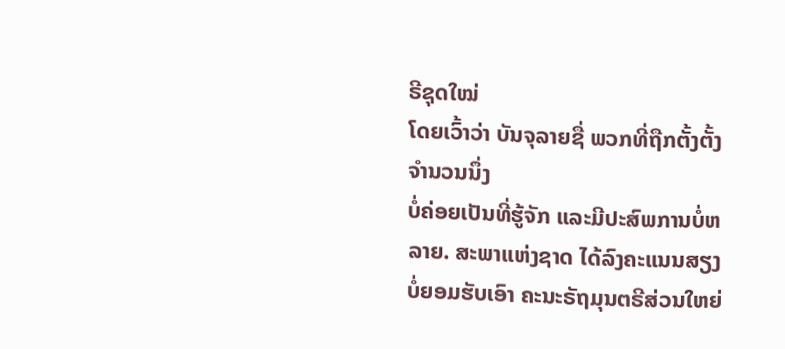ຣີຊຸດໃໝ່
ໂດຍເວົ້າວ່າ ບັນຈຸລາຍຊື່ ພວກທີ່ຖືກຕັ້ງຕັ້ງ ຈຳນວນນຶ່ງ
ບໍ່ຄ່ອຍເປັນທີ່ຮູ້ຈັກ ແລະມີປະສົພການບໍ່ຫລາຍ. ສະພາແຫ່ງຊາດ ໄດ້ລົງຄະແນນສຽງ
ບໍ່ຍອມຮັບເອົາ ຄະນະຣັຖມຸນຕຣີສ່ວນໃຫຍ່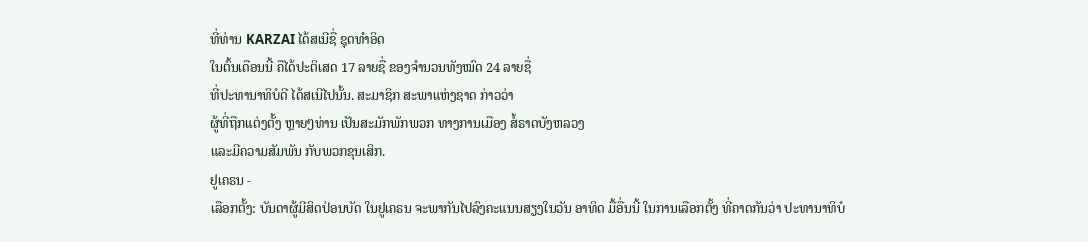ທີ່ທ່ານ KARZAI ໄດ້ສເນີຊື່ ຊຸດທຳອິດ
ໃນຕົ້ນເດືອນນີ້ ຄືໄດ້ປະຕິເສດ 17 ລາຍຊື່ ຂອງຈຳນວນທັງໝົດ 24 ລາຍຊື່
ທີ່ປະທານາທິບໍດີ ໄດ້ສເນີໄປນັ້ນ. ສະມາຊິກ ສະພາແຫ່ງຊາດ ກ່າວວ່າ
ຜູ້ທີ່ຖືກແຕ່ງຕັ້ງ ຫຼາຍໆທ່ານ ເປັນສະມັກພັກພວກ ທາງການເມືອງ ສໍ້ຣາດບັງຫລວງ
ແລະມີຄວາມສັມພັນ ກັບພວກຂຸນເສິກ.
ຢູເຄຣນ -
ເລືອກຕັ້ງ: ບັນດາຜູ້ມີສິດປ່ອນບັດ ໃນຢູເຄຣນ ຈະພາກັນໄປລົງຄະແນນສຽງໃນວັນ ອາທິດ ມື້ອື່ນນີ້ ໃນການເລືອກຕັ້ງ ທີ່ຄາດກັນວ່າ ປະທານາທິບໍ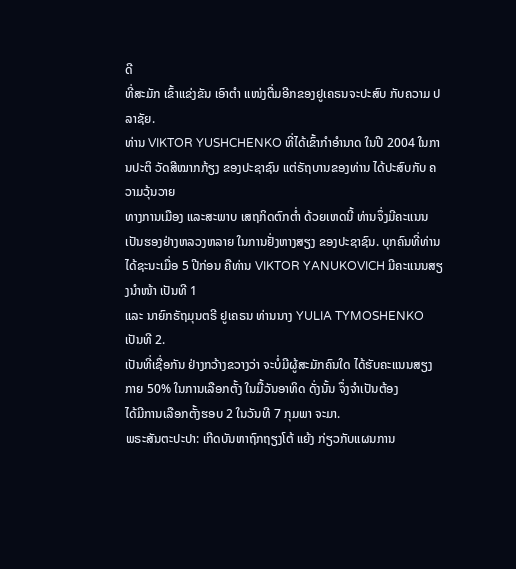ດີ
ທີ່ສະມັກ ເຂົ້າແຂ່ງຂັນ ເອົາຕຳ ແໜ່ງຕື່ມອີກຂອງຢູເຄຣນຈະປະສົບ ກັບຄວາມ ປລາຊັຍ.
ທ່ານ VIKTOR YUSHCHENKO ທີ່ໄດ້ເຂົ້າກຳອຳນາດ ໃນປີ 2004 ໃນການປະຕິ ວັດສີໝາກກ້ຽງ ຂອງປະຊາຊົນ ແຕ່ຣັຖບານຂອງທ່ານ ໄດ້ປະສົບກັບ ຄວາມວຸ້ນວາຍ
ທາງການເມືອງ ແລະສະພາບ ເສຖກິດຕົກຕ່ຳ ດ້ວຍເຫດນີ້ ທ່ານຈຶ່ງມີຄະແນນ
ເປັນຮອງຢ່າງຫລວງຫລາຍ ໃນການຢັ່ງຫາງສຽງ ຂອງປະຊາຊົນ. ບຸກຄົນທີ່ທ່ານ
ໄດ້ຊະນະເມື່ອ 5 ປີກ່ອນ ຄືທ່ານ VIKTOR YANUKOVICH ມີຄະແນນສຽງນຳໜ້າ ເປັນທີ 1
ແລະ ນາຍົກຣັຖມຸນຕຣີ ຢູເຄຣນ ທ່ານນາງ YULIA TYMOSHENKO ເປັນທີ 2.
ເປັນທີ່ເຊື່ອກັນ ຢ່າງກວ້າງຂວາງວ່າ ຈະບໍ່ມີຜູ້ສະມັກຄົນໃດ ໄດ້ຮັບຄະແນນສຽງ
ກາຍ 50% ໃນການເລືອກຕັ້ງ ໃນມື້ວັນອາທິດ ດັ່ງນັ້ນ ຈຶ່ງຈຳເປັນຕ້ອງ
ໄດ້ມີການເລືອກຕັ້ງຮອບ 2 ໃນວັນທີ 7 ກຸມພາ ຈະມາ.
ພຣະສັນຕະປະປາ: ເກີດບັນຫາຖົກຖຽງໂຕ້ ແຍ້ງ ກ່ຽວກັບແຜນການ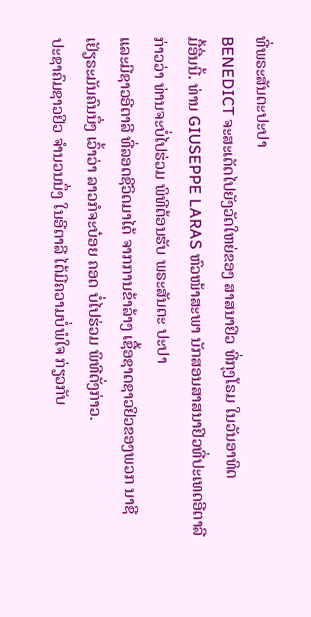ທີ່ພຣະສັນຕະປະປາ
BENEDICT ຈະສະເດັດໄປຍັງວັດໃຫຍ່ຂອງ ສາສນາຢິວ ທີ່ກຸງໂຣມ ໃນວັນອາທິດ
ມື້ອື່ນນີ້. ທ່ານ GIUSEPPE LARAS ຫົວໜ້າສະພາ ນັກສອນສາສນາຢິວທີ່ປະເທດອີຕາລີ ກ່າວວ່າ ທ່ານຈະບໍ່ໄປຮ່ວມ ພິທີຕ້ອນຮັບ ພຣະສັນຕະ ປະປາ
ແລະມີຊາວອີຕາລີ ທີ່ລອດຊີວິດມາໄດ້ ຈາກການຂ້າລ້າງ ເຊື້ອຊາດຊາວຢິວຂອງພວກ ນາຊີ
ເຢັຽຣະມັນຄົນນຶ່ງ ເວົ້າວ່າ ລາວກໍຈະບ໋ອຍ ຄອດ ບໍ່ໄປຮ່ວມ ພິທີດັ່ງກ່າວ.
ປະຊາຄົມຊາວຢິວ ຈຳນວນນຶ່ງ ໃນອີຕາລີ ໄດ້ມີຄວາມບໍ່ພໍໃຈ ກ່ຽວກັບ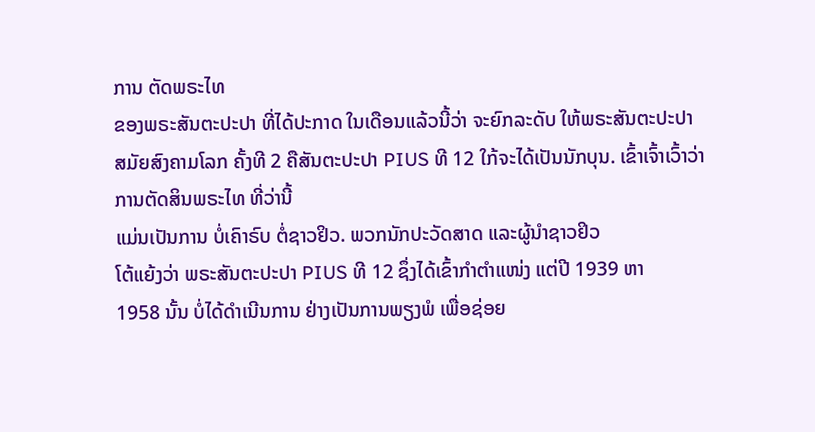ການ ຕັດພຣະໄທ
ຂອງພຣະສັນຕະປະປາ ທີ່ໄດ້ປະກາດ ໃນເດືອນແລ້ວນີ້ວ່າ ຈະຍົກລະດັບ ໃຫ້ພຣະສັນຕະປະປາ
ສມັຍສົງຄາມໂລກ ຄັ້ງທີ 2 ຄືສັນຕະປະປາ PIUS ທີ 12 ໃກ້ຈະໄດ້ເປັນນັກບຸນ. ເຂົ້າເຈົ້າເວົ້າວ່າ ການຕັດສິນພຣະໄທ ທີ່ວ່ານີ້
ແມ່ນເປັນການ ບໍ່ເຄົາຣົບ ຕໍ່ຊາວຢິວ. ພວກນັກປະວັດສາດ ແລະຜູ້ນຳຊາວຢິວ
ໂຕ້ແຍ້ງວ່າ ພຣະສັນຕະປະປາ PIUS ທີ 12 ຊຶ່ງໄດ້ເຂົ້າກຳຕຳແໜ່ງ ແຕ່ປີ 1939 ຫາ
1958 ນັ້ນ ບໍ່ໄດ້ດຳເນີນການ ຢ່າງເປັນການພຽງພໍ ເພື່ອຊ່ອຍ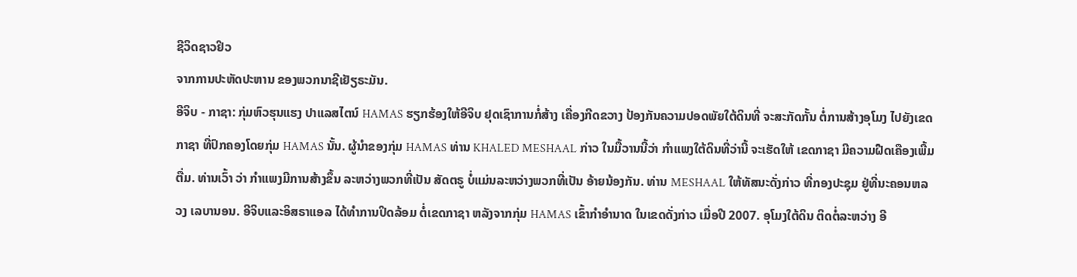ຊີວິດຊາວຢິວ
ຈາກການປະຫັດປະຫານ ຂອງພວກນາຊີເຢັຽຣະມັນ.
ອີຈິບ - ກາຊາ: ກຸ່ມຫົວຮຸນແຮງ ປາແລສໄຕນ໌ HAMAS ຮຽກຮ້ອງໃຫ້ອີຈິບ ຢຸດເຊົາການກໍ່ສ້າງ ເຄື່ອງກີດຂວາງ ປ້ອງກັນຄວາມປອດພັຍໃຕ້ດິນທີ່ ຈະສະກັດກັ້ນ ຕໍ່ການສ້າງອຸໂມງ ໄປຍັງເຂດກາຊາ ທີ່ປົກຄອງໂດຍກຸ່ມ HAMAS ນັ້ນ. ຜູ້ນຳຂອງກຸ່ມ HAMAS ທ່ານ KHALED MESHAAL ກ່າວ ໃນມື້ວານນີ້ວ່າ ກຳແພງໃຕ້ດິນທີ່ວ່ານີ້ ຈະເຮັດໃຫ້ ເຂດກາຊາ ມີຄວາມຝືດເຄືອງເພີ້ມຕື່ມ. ທ່ານເວົ້າ ວ່າ ກຳແພງມີການສ້າງຂຶ້ນ ລະຫວ່າງພວກທີ່ເປັນ ສັດຕຣູ ບໍ່ແມ່ນລະຫວ່າງພວກທີ່ເປັນ ອ້າຍນ້ອງກັນ. ທ່ານ MESHAAL ໃຫ້ທັສນະດັ່ງກ່າວ ທີ່ກອງປະຊຸມ ຢູ່ທີ່ນະຄອນຫລວງ ເລບານອນ. ອີຈິບແລະອິສຣາແອລ ໄດ້ທຳການປິດລ້ອມ ຕໍ່ເຂດກາຊາ ຫລັງຈາກກຸ່ມ HAMAS ເຂົ້າກຳອຳນາດ ໃນເຂດດັ່ງກ່າວ ເມື່ອປີ 2007. ອຸໂມງໃຕ້ດິນ ຕິດຕໍ່ລະຫວ່າງ ອີ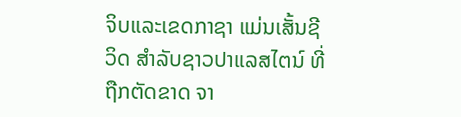ຈິບແລະເຂດກາຊາ ແມ່ນເສັ້ນຊີວິດ ສຳລັບຊາວປາແລສໄຕນ໌ ທີ່ຖືກຕັດຂາດ ຈາ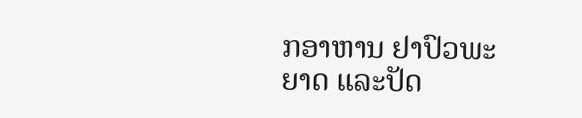ກອາຫານ ຢາປົວພະຍາດ ແລະປັດ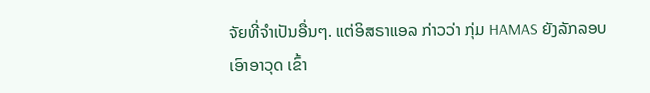ຈັຍທີ່ຈຳເປັນອື່ນໆ. ແຕ່ອິສຣາແອລ ກ່າວວ່າ ກຸ່ມ HAMAS ຍັງລັກລອບ ເອົາອາວຸດ ເຂົ້າ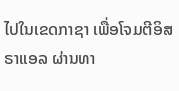ໄປໃນເຂດກາຊາ ເພື່ອໂຈມຕີອິສຣາແອລ ຜ່ານທາ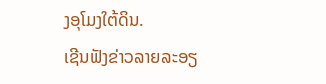ງອຸໂມງໃຕ້ດິນ.
ເຊີນຟັງຂ່າວລາຍລະອຽ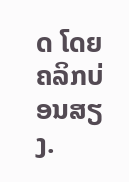ດ ໂດຍຄລິກບ່ອນສຽງ.